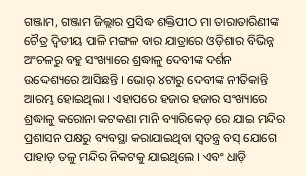ଗଞ୍ଜାମ, ଗଞ୍ଜାମ ଜିଲ୍ଲାର ପ୍ରସିଦ୍ଧ ଶକ୍ତିପୀଠ ମା ତାରାତାରିଣୀଙ୍କ ଚୈତ୍ର ଦ୍ୱିତୀୟ ପାଳି ମଙ୍ଗଳ ବାର ଯାତ୍ରାରେ ଓଡ଼ିଶାର ବିଭିନ୍ନ ଅଂଚଳରୁ ବହୁ ସଂଖ୍ୟାରେ ଶ୍ରଦ୍ଧାଳୁ ଦେବୀଙ୍କ ଦର୍ଶନ ଉଦ୍ଦେଶ୍ୟରେ ଆସିଛନ୍ତି । ଭୋର୍ ୪ଟାରୁ ଦେବୀଙ୍କ ନୀତିକାନ୍ତି ଆରମ୍ଭ ହୋଇଥିଲା । ଏହାପରେ ହଜାର ହଜାର ସଂଖ୍ୟାରେ ଶ୍ରଦ୍ଧାଳୁ କରୋନା କଟକଣା ମାନି ବ୍ୟାରିକେଡ୍ ରେ ଯାଇ ମନ୍ଦିର ପ୍ରଶାସନ ପକ୍ଷରୁ ବ୍ୟବସ୍ଥା କରାଯାଇଥିବା ସ୍ୱତନ୍ତ୍ର ବସ୍ ଯୋଗେ ପାହାଡ଼ ତଳୁ ମନ୍ଦିର ନିକଟକୁ ଯାଇଥିଲେ । ଏବଂ ଧାଡ଼ି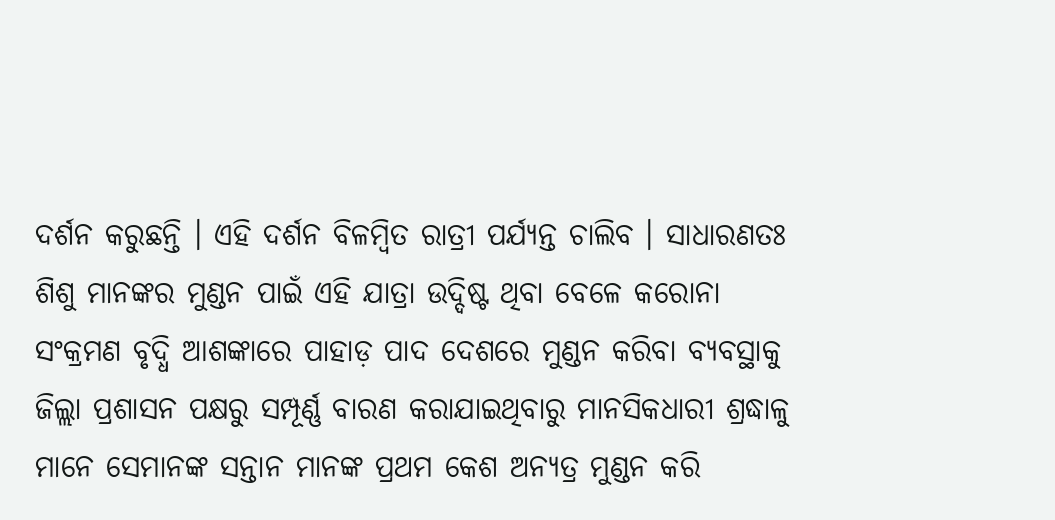ଦର୍ଶନ କରୁଛନ୍ତି । ଏହି ଦର୍ଶନ ବିଳମ୍ବିତ ରାତ୍ରୀ ପର୍ଯ୍ୟନ୍ତ ଚାଲିବ । ସାଧାରଣତଃ ଶିଶୁ ମାନଙ୍କର ମୁଣ୍ଡନ ପାଇଁ ଏହି ଯାତ୍ରା ଉଦ୍ଦିଷ୍ଟ ଥିବା ବେଳେ କରୋନା ସଂକ୍ରମଣ ବୃଦ୍ଧି ଆଶଙ୍କାରେ ପାହାଡ଼ ପାଦ ଦେଶରେ ମୁଣ୍ଡନ କରିବା ବ୍ୟବସ୍ଥାକୁ ଜିଲ୍ଲା ପ୍ରଶାସନ ପକ୍ଷରୁ ସମ୍ପୂର୍ଣ୍ଣ ବାରଣ କରାଯାଇଥିବାରୁ ମାନସିକଧାରୀ ଶ୍ରଦ୍ଧାଳୁ ମାନେ ସେମାନଙ୍କ ସନ୍ତାନ ମାନଙ୍କ ପ୍ରଥମ କେଶ ଅନ୍ୟତ୍ର ମୁଣ୍ଡନ କରି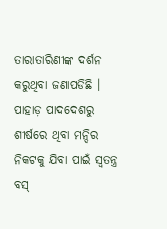ତାରାତାରିଣୀଙ୍କ ଦର୍ଶନ କରୁଥିବା ଜଣାପଡିଛି । ପାହାଡ଼ ପାଦଦେଶରୁ ଶୀର୍ଷରେ ଥିବା ମନ୍ଦିର ନିକଟକୁ ଯିବା ପାଇଁ ସ୍ୱତନ୍ତ୍ର ବସ୍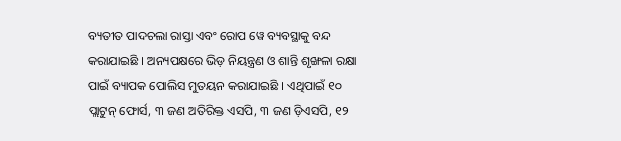ବ୍ୟତୀତ ପାଦଚଲା ରାସ୍ତା ଏବଂ ରୋପ ୱେ ବ୍ୟବସ୍ଥାକୁ ବନ୍ଦ କରାଯାଇଛି । ଅନ୍ୟପକ୍ଷରେ ଭିଡ଼ ନିୟନ୍ତ୍ରଣ ଓ ଶାନ୍ତି ଶୃଙ୍ଖଳା ରକ୍ଷା ପାଇଁ ବ୍ୟାପକ ପୋଲିସ ମୁତୟନ କରାଯାଇଛି । ଏଥିପାଇଁ ୧୦ ପ୍ଲାଟୁନ୍ ଫୋର୍ସ, ୩ ଜଣ ଅତିରିକ୍ତ ଏସପି, ୩ ଜଣ ଡ଼ିଏସପି, ୧୨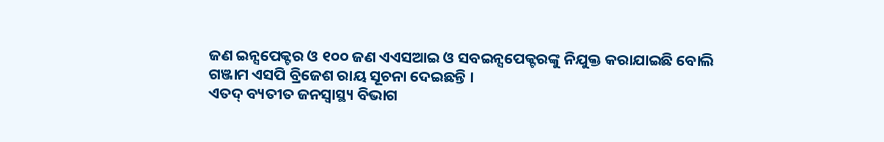ଜଣ ଇନ୍ସପେକ୍ଟର ଓ ୧୦୦ ଜଣ ଏଏସଆଇ ଓ ସବଇନ୍ସପେକ୍ଟରଙ୍କୁ ନିଯୁକ୍ତ କରାଯାଇଛି ବୋଲି ଗଞ୍ଜାମ ଏସପି ବ୍ରିଜେଶ ରାୟ ସୂଚନା ଦେଇଛନ୍ତି ।
ଏତଦ୍ ବ୍ୟତୀତ ଜନସ୍ୱାସ୍ଥ୍ୟ ବିଭାଗ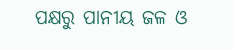ପକ୍ଷରୁ ପାନୀୟ ଜଳ ଓ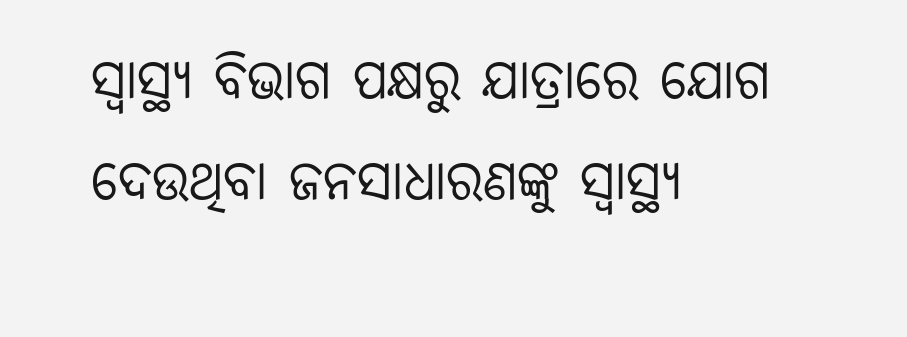ସ୍ୱାସ୍ଥ୍ୟ ବିଭାଗ ପକ୍ଷରୁ ଯାତ୍ରାରେ ଯୋଗ ଦେଉଥିବା ଜନସାଧାରଣଙ୍କୁ ସ୍ୱାସ୍ଥ୍ୟ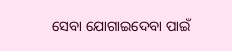ସେବା ଯୋଗାଇଦେବା ପାଇଁ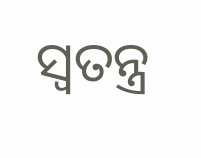ସ୍ୱତନ୍ତ୍ର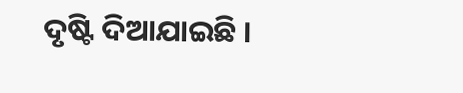ଦୃଷ୍ଟି ଦିଆଯାଇଛି ।